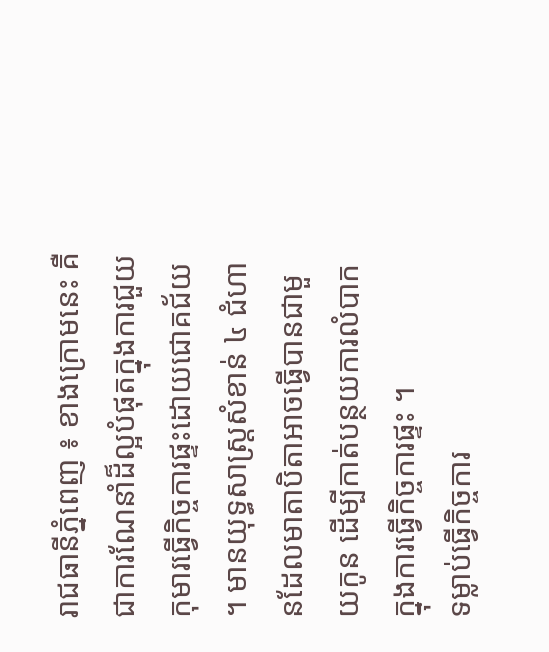រាជធានីភ្នំពេញ ៖ ខាងក្រោមនេះ គឺជាការណែនាំដ៏ល្អបំផុតក្នុងការជួយកុមារធ្វើកិច្ចការផ្ទះដោយជោគជ័យ ។ មានយុទ្ធសាស្ត្រសំខាន់ ៤ ជំហានដែលមាតាបិតាអាចធ្វើបានជាមួយកូន ដើម្បីកាត់បន្ថយការលំបាកក្នុងការធ្វើកិច្ចការផ្ទះ ។
ទម្លាប់ធ្វើកិច្ចការ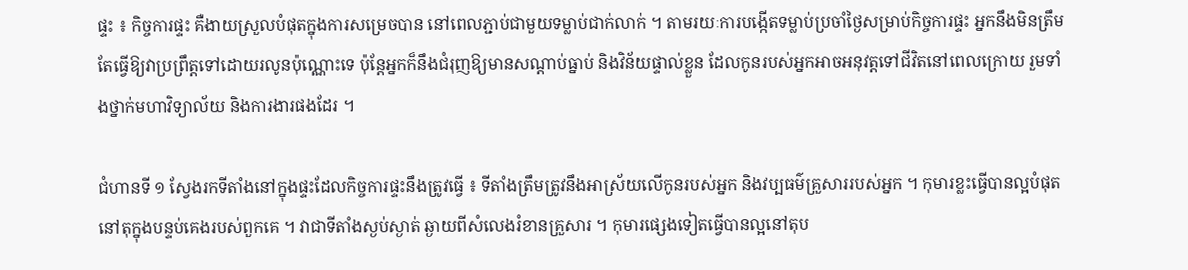ផ្ទះ ៖ កិច្ចការផ្ទះ គឺងាយស្រួលបំផុតក្នុងការសម្រេចបាន នៅពេលភ្ជាប់ជាមួយទម្លាប់ជាក់លាក់ ។ តាមរយៈការបង្កើតទម្លាប់ប្រចាំថ្ងៃសម្រាប់កិច្ចការផ្ទះ អ្នកនឹងមិនត្រឹមតែធ្វើឱ្យវាប្រព្រឹត្តទៅដោយរលូនប៉ុណ្ណោះទេ ប៉ុន្តែអ្នកក៏នឹងជំរុញឱ្យមានសណ្តាប់ធ្នាប់ និងវិន័យផ្ទាល់ខ្លួន ដែលកូនរបស់អ្នកអាចអនុវត្តទៅជីវិតនៅពេលក្រោយ រួមទាំងថ្នាក់មហាវិទ្យាល័យ និងការងារផងដែរ ។

ជំហានទី ១ ស្វែងរកទីតាំងនៅក្នុងផ្ទះដែលកិច្ចការផ្ទះនឹងត្រូវធ្វើ ៖ ទីតាំងត្រឹមត្រូវនឹងអាស្រ័យលើកូនរបស់អ្នក និងវប្បធម៌គ្រួសាររបស់អ្នក ។ កុមារខ្លះធ្វើបានល្អបំផុតនៅតុក្នុងបន្ទប់គេងរបស់ពួកគេ ។ វាជាទីតាំងស្ងប់ស្ងាត់ ឆ្ងាយពីសំលេងរំខានគ្រួសារ ។ កុមារផ្សេងទៀតធ្វើបានល្អនៅតុប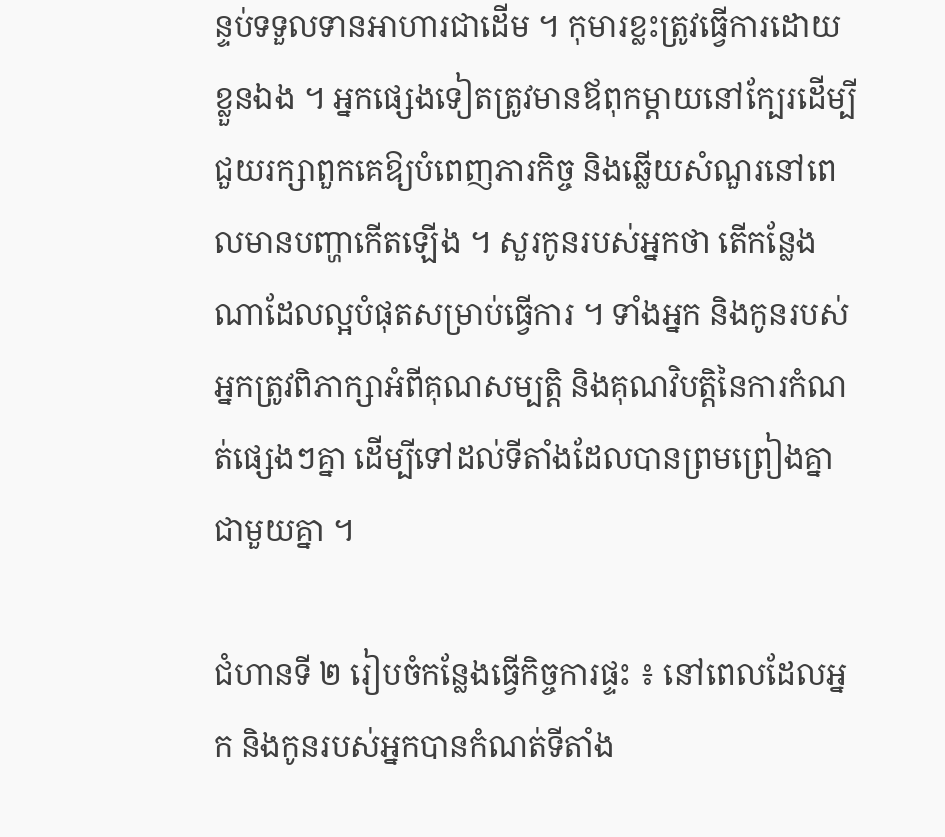ន្ទប់ទទួលទានអាហារជាដើម ។ កុមារខ្លះត្រូវធ្វើការដោយខ្លួនឯង ។ អ្នកផ្សេងទៀតត្រូវមានឪពុកម្តាយនៅក្បែរដើម្បីជួយរក្សាពួកគេឱ្យបំពេញភារកិច្ច និងឆ្លើយសំណួរនៅពេលមានបញ្ហាកើតឡើង ។ សួរកូនរបស់អ្នកថា តើកន្លែងណាដែលល្អបំផុតសម្រាប់ធ្វើការ ។ ទាំងអ្នក និងកូនរបស់អ្នកត្រូវពិភាក្សាអំពីគុណសម្បត្តិ និងគុណវិបត្តិនៃការកំណត់ផ្សេងៗគ្នា ដើម្បីទៅដល់ទីតាំងដែលបានព្រមព្រៀងគ្នាជាមួយគ្នា ។

ជំហានទី ២ រៀបចំកន្លែងធ្វើកិច្ចការផ្ទះ ៖ នៅពេលដែលអ្នក និងកូនរបស់អ្នកបានកំណត់ទីតាំង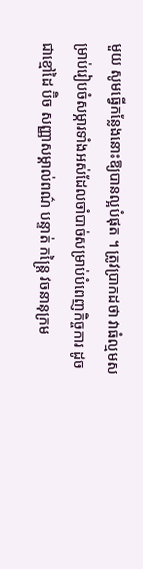មួយ សូមធ្វើកន្លែងនោះឱ្យបានល្អបំផុត ។ ត្រូវប្រាកដថា វាធំល្មមសម្រាប់រៀបចំសម្ភារទាំងអស់ដែលចាំបាច់សម្រាប់បំពេញកិច្ចការ ដូចជាខ្មៅដៃ ប៊ិច សញ្ញាសម្គាល់ពណ៌ បន្ទាត់ កន្ត្រៃ វចនានុក្រម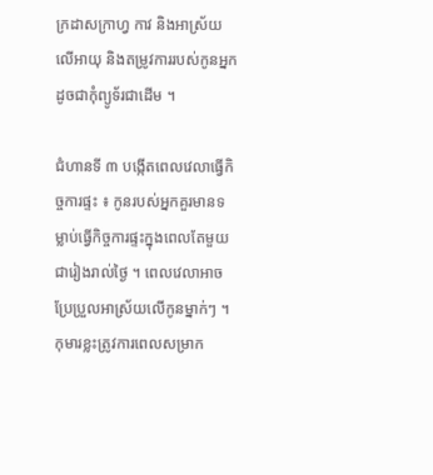ក្រដាសក្រាហ្វ កាវ និងអាស្រ័យលើអាយុ និងតម្រូវការរបស់កូនអ្នកដូចជាកុំព្យូទ័រជាដើម ។

ជំហានទី ៣ បង្កើតពេលវេលាធ្វើកិច្ចការផ្ទះ ៖ កូនរបស់អ្នកគួរមានទម្លាប់ធ្វើកិច្ចការផ្ទះក្នុងពេលតែមួយជារៀងរាល់ថ្ងៃ ។ ពេលវេលាអាចប្រែប្រួលអាស្រ័យលើកូនម្នាក់ៗ ។ កុមារខ្លះត្រូវការពេលសម្រាក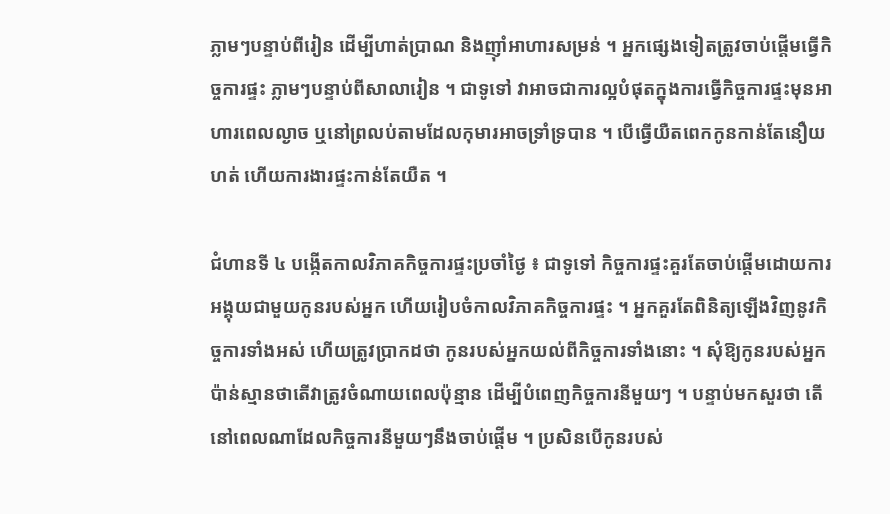ភ្លាមៗបន្ទាប់ពីរៀន ដើម្បីហាត់ប្រាណ និងញ៉ាំអាហារសម្រន់ ។ អ្នកផ្សេងទៀតត្រូវចាប់ផ្តើមធ្វើកិច្ចការផ្ទះ ភ្លាមៗបន្ទាប់ពីសាលារៀន ។ ជាទូទៅ វាអាចជាការល្អបំផុតក្នុងការធ្វើកិច្ចការផ្ទះមុនអាហារពេលល្ងាច ឬនៅព្រលប់តាមដែលកុមារអាចទ្រាំទ្របាន ។ បើធ្វើយឺតពេកកូនកាន់តែនឿយហត់ ហើយការងារផ្ទះកាន់តែយឺត ។

ជំហានទី ៤ បង្កើតកាលវិភាគកិច្ចការផ្ទះប្រចាំថ្ងៃ ៖ ជាទូទៅ កិច្ចការផ្ទះគួរតែចាប់ផ្តើមដោយការអង្គុយជាមួយកូនរបស់អ្នក ហើយរៀបចំកាលវិភាគកិច្ចការផ្ទះ ។ អ្នកគួរតែពិនិត្យឡើងវិញនូវកិច្ចការទាំងអស់ ហើយត្រូវប្រាកដថា កូនរបស់អ្នកយល់ពីកិច្ចការទាំងនោះ ។ សុំឱ្យកូនរបស់អ្នកប៉ាន់ស្មានថាតើវាត្រូវចំណាយពេលប៉ុន្មាន ដើម្បីបំពេញកិច្ចការនីមួយៗ ។ បន្ទាប់មកសួរថា តើនៅពេលណាដែលកិច្ចការនីមួយៗនឹងចាប់ផ្តើម ។ ប្រសិនបើកូនរបស់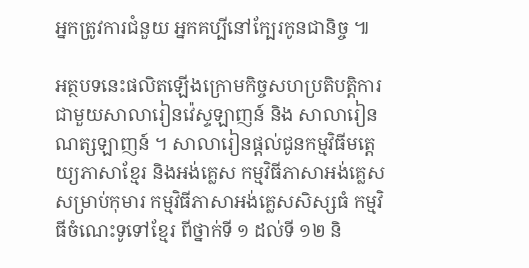អ្នកត្រូវការជំនួយ អ្នកគប្បីនៅក្បែរកូនជានិច្ច ៕

អត្ថបទនេះផលិតឡើងក្រោមកិច្ចសហប្រតិបត្តិការជាមួយសាលារៀនវ៉េស្ទឡាញន៍ និង សាលារៀនណត្សឡាញន៍ ។ សាលារៀនផ្តល់ជូនកម្មវិធីមត្តេយ្យភាសាខ្មែរ និងអង់គ្លេស កម្មវិធីភាសាអង់គ្លេសសម្រាប់កុមារ កម្មវិធីភាសាអង់គ្លេសសិស្សធំ កម្មវិធីចំណេះទូទៅខ្មែរ ពីថ្នាក់ទី ១ ដល់ទី ១២ និ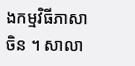ងកម្មវិធីភាសាចិន ។ សាលា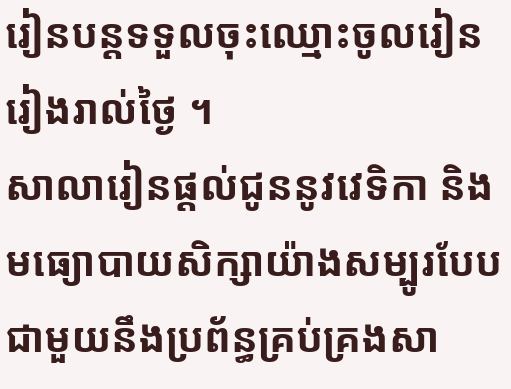រៀនបន្តទទួលចុះឈ្មោះចូលរៀនរៀងរាល់ថ្ងៃ ។
សាលារៀនផ្តល់ជូននូវវេទិកា និងមធ្យោបាយសិក្សាយ៉ាងសម្បូរបែបជាមួយនឹងប្រព័ន្ធគ្រប់គ្រងសា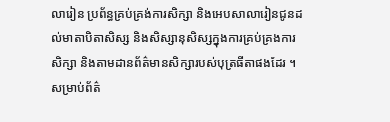លារៀន ប្រព័ន្ធគ្រប់គ្រង់ការសិក្សា និងអេបសាលារៀនជូនដល់មាតាបិតាសិស្ស និងសិស្សានុសិស្សក្នុងការគ្រប់គ្រងការសិក្សា និងតាមដានព័ត៌មានសិក្សារបស់បុត្រធីតាផងដែរ ។ សម្រាប់ព័ត៌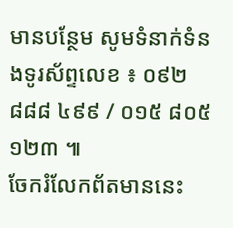មានបន្ថែម សូមទំនាក់ទំនងទូរស័ព្ទលេខ ៖ ០៩២ ៨៨៨ ៤៩៩ / ០១៥ ៨០៥ ១២៣ ៕
ចែករំលែកព័តមាននេះ